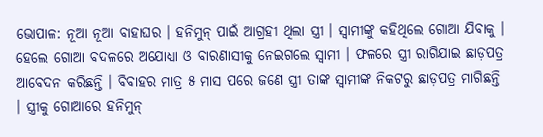ଭୋପାଳ: ନୂଆ ନୂଆ ବାହାଘର । ହନିମୁନ୍ ପାଇଁ ଆଗ୍ରହୀ ଥିଲା ସ୍ତ୍ରୀ । ସ୍ୱାମୀଙ୍କୁ କହିଥିଲେ ଗୋଆ ଯିବାକୁ । ହେଲେ ଗୋଆ ବଦଳରେ ଅଯୋଧ୍ୟା ଓ ବାରଣାସୀକୁ ନେଇଗଲେ ସ୍ୱାମୀ । ଫଳରେ ସ୍ତ୍ରୀ ରାଗିଯାଇ ଛାଡ଼ପତ୍ର ଆବେଦନ କରିଛନ୍ତି । ବିବାହର ମାତ୍ର ୫ ମାସ ପରେ ଜଣେ ସ୍ତ୍ରୀ ତାଙ୍କ ସ୍ୱାମୀଙ୍କ ନିକଟରୁ ଛାଡ଼ପତ୍ର ମାଗିଛନ୍ତି । ସ୍ତ୍ରୀକୁ ଗୋଆରେ ହନିମୁନ୍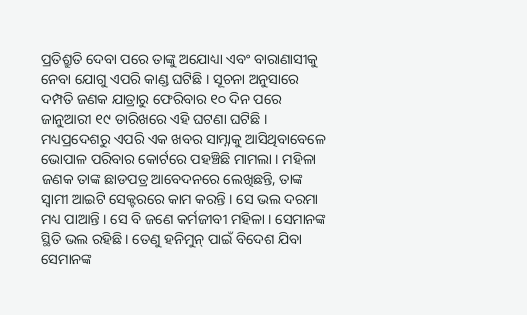ପ୍ରତିଶ୍ରୁତି ଦେବା ପରେ ତାଙ୍କୁ ଅଯୋଧ୍ୟା ଏବଂ ବାରାଣାସୀକୁ ନେବା ଯୋଗୁ ଏପରି କାଣ୍ଡ ଘଟିଛି । ସୂଚନା ଅନୁସାରେ ଦମ୍ପତି ଜଣକ ଯାତ୍ରାରୁ ଫେରିବାର ୧୦ ଦିନ ପରେ ଜାନୁଆରୀ ୧୯ ତାରିଖରେ ଏହି ଘଟଣା ଘଟିଛି । ମଧ୍ୟପ୍ରଦେଶରୁ ଏପରି ଏକ ଖବର ସାମ୍ନାକୁ ଆସିଥିବାବେଳେ ଭୋପାଳ ପରିବାର କୋର୍ଟରେ ପହଞ୍ଚିଛି ମାମଲା । ମହିଳା ଜଣକ ତାଙ୍କ ଛାଡପତ୍ର ଆବେଦନରେ ଲେଖିଛନ୍ତି, ତାଙ୍କ ସ୍ୱାମୀ ଆଇଟି ସେକ୍ଟରରେ କାମ କରନ୍ତି । ସେ ଭଲ ଦରମା ମଧ୍ୟ ପାଆନ୍ତି । ସେ ବି ଜଣେ କର୍ମଜୀବୀ ମହିଳା । ସେମାନଙ୍କ ସ୍ଥିତି ଭଲ ରହିଛି । ତେଣୁ ହନିମୁନ୍ ପାଇଁ ବିଦେଶ ଯିବା ସେମାନଙ୍କ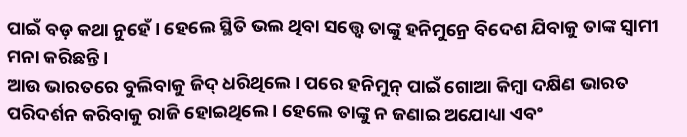ପାଇଁ ବଡ଼ କଥା ନୁହେଁ । ହେଲେ ସ୍ଥିତି ଭଲ ଥିବା ସତ୍ତ୍ୱେ ତାଙ୍କୁ ହନିମୁନ୍ରେ ବିଦେଶ ଯିବାକୁ ତାଙ୍କ ସ୍ୱାମୀ ମନା କରିଛନ୍ତି ।
ଆଉ ଭାରତରେ ବୁଲିବାକୁ ଜିଦ୍ ଧରିଥିଲେ । ପରେ ହନିମୁନ୍ ପାଇଁ ଗୋଆ କିମ୍ବା ଦକ୍ଷିଣ ଭାରତ ପରିଦର୍ଶନ କରିବାକୁ ରାଜି ହୋଇଥିଲେ । ହେଲେ ତାଙ୍କୁ ନ ଜଣାଇ ଅଯୋଧ୍ୟା ଏବଂ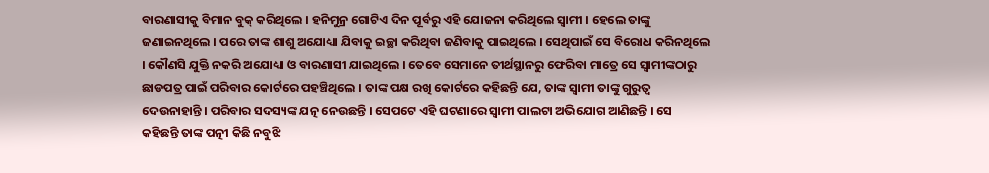ବାରଣାସୀକୁ ବିମାନ ବୁକ୍ କରିଥିଲେ । ହନିମୁନ୍ର ଗୋଟିଏ ଦିନ ପୂର୍ବରୁ ଏହି ଯୋଜନା କରିଥିଲେ ସ୍ୱାମୀ । ହେଲେ ତାଙ୍କୁ ଜଣାଇନଥିଲେ । ପରେ ତାଙ୍କ ଶାଶୁ ଅଯୋଧ୍ୟା ଯିବାକୁ ଇଚ୍ଛା କରିଥିବା ଜଣିବାକୁ ପାଇଥିଲେ । ସେଥିପାଇଁ ସେ ବିରୋଧ କରିନଥିଲେ । କୌଣସି ଯୁକ୍ତି ନକରି ଅଯୋଧ୍ୟା ଓ ବାରଣାସୀ ଯାଇଥିଲେ । ତେବେ ସେମାନେ ତୀର୍ଥସ୍ଥାନରୁ ଫେରିବା ମାତ୍ରେ ସେ ସ୍ୱାମୀଙ୍କଠାରୁ ଛାଡପତ୍ର ପାଇଁ ପରିବାର କୋର୍ଟରେ ପହଞ୍ଚିଥିଲେ । ତାଙ୍କ ପକ୍ଷ ରଖି କୋର୍ଟରେ କହିଛନ୍ତି ଯେ, ତାଙ୍କ ସ୍ୱାମୀ ତାଙ୍କୁ ଗୁରୁତ୍ୱ ଦେଉନାହାନ୍ତି । ପରିବାର ସଦସ୍ୟଙ୍କ ଯତ୍ନ ନେଉଛନ୍ତି । ସେପଟେ ଏହି ଘଟଣାରେ ସ୍ୱାମୀ ପାଲଟା ଅଭିଯୋଗ ଆଣିଛନ୍ତି । ସେ କହିଛନ୍ତି ତାଙ୍କ ପତ୍ନୀ କିଛି ନବୁଝି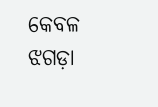କେବଳ ଝଗଡ଼ା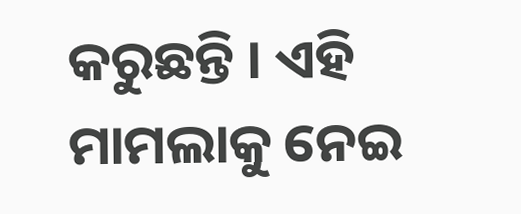କରୁଛନ୍ତି । ଏହି ମାମଲାକୁ ନେଇ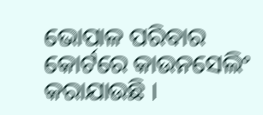ଭୋପାଳ ପରିବାର କୋର୍ଟରେ କାଉନସେଲିଂ କରାଯାଉଛି ।